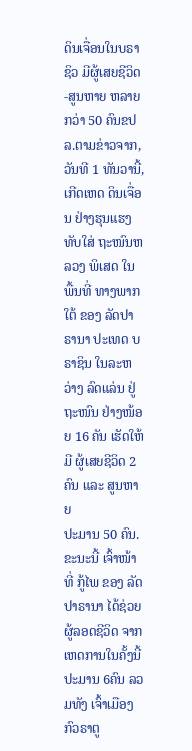ດິນເຈື່ອນໃນບຣາຊິວ ມີຜູ້ເສຍຊີວິດ-ສູນຫາຍ ຫລາຍກວ່າ 50 ຄົນຂປລ.ຕາມຂ່າວຈາກ, ວັນທີ 1 ທັນວານີ້, ເກີດເຫດ ດິນເຈື່ອນ ຢ່າງຮຸນແຮງ ທັບໃສ່ ຖະໜົນຫລວງ ພິເສດ ໃນພື້ນທີ່ ທາງພາກໃຕ້ ຂອງ ລັດປາຣານາ ປະເທດ ບຣາຊິນ ໃນລະຫວ່າງ ລົດແລ່ນ ຢູ່ຖະໜົນ ຢ່າງໜ້ອຍ 16 ຄັນ ເຮັດໃຫ້ມີ ຜູ້ເສຍຊີວິດ 2 ຄົນ ແລະ ສູນຫາຍ
ປະມານ 50 ຄົນ.ຂະນະນີ້ ເຈົ້າໜ້າທີ່ ກູ້ໄພ ຂອງ ລັດປາຣານາ ໄດ້ຊ່ວຍ ຜູ້ລອດຊີວິດ ຈາກເຫດການໃນຄັ້ງນີ້ ປະມານ 6ຄົນ ລວມທັງ ເຈົ້າເມືອງ ກົວຣາຕູ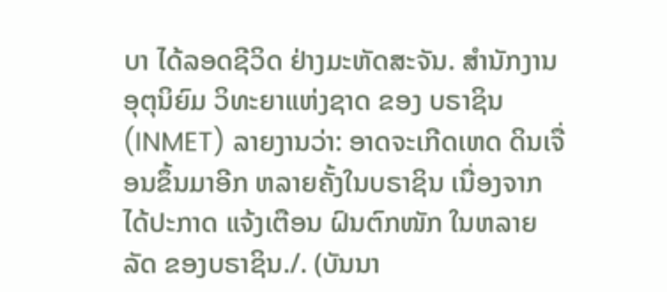ບາ ໄດ້ລອດຊີວິດ ຢ່າງມະຫັດສະຈັນ. ສຳນັກງານ ອຸຕຸນິຍົມ ວິທະຍາແຫ່ງຊາດ ຂອງ ບຣາຊິນ (INMET) ລາຍງານວ່າ: ອາດຈະເກີດເຫດ ດິນເຈື່ອນຂຶ້ນມາອີກ ຫລາຍຄັ້ງໃນບຣາຊິນ ເນື່ອງຈາກ ໄດ້ປະກາດ ແຈ້ງເຕືອນ ຝົນຕົກໜັກ ໃນຫລາຍລັດ ຂອງບຣາຊິນ./. (ບັນນາ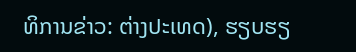ທິການຂ່າວ: ຕ່າງປະເທດ), ຮຽບຮຽ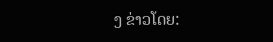ງ ຂ່າວໂດຍ: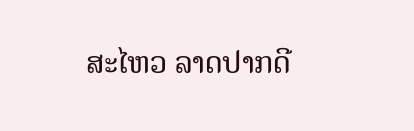ສະໄຫວ ລາດປາກດີ